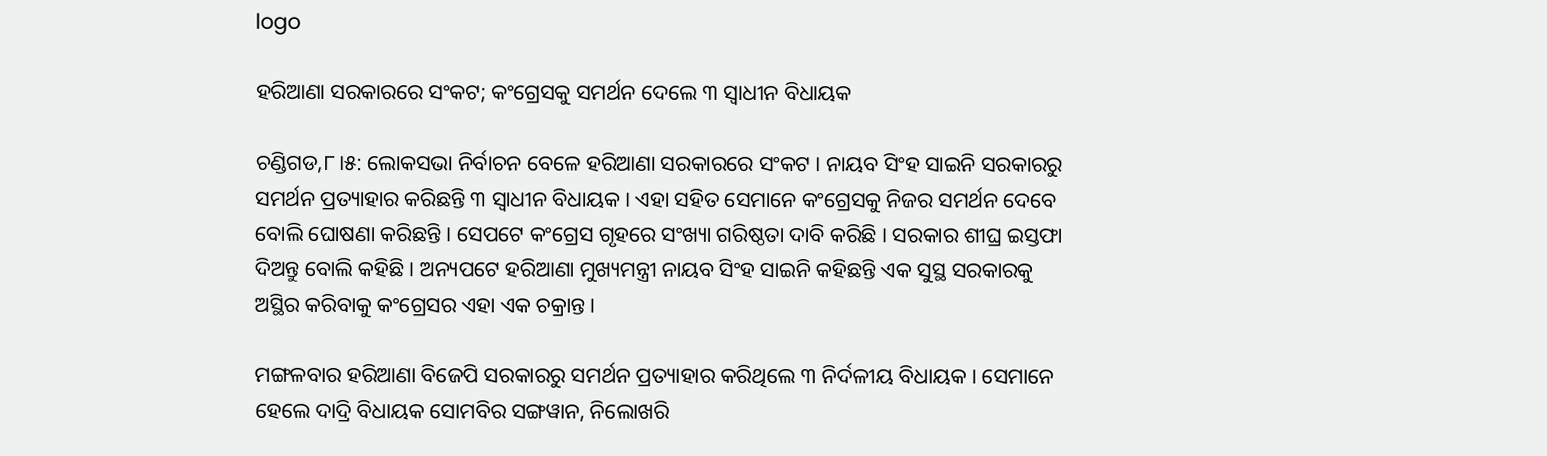logo

ହରିଆଣା ସରକାରରେ ସଂକଟ; କଂଗ୍ରେସକୁ ସମର୍ଥନ ଦେଲେ ୩ ସ୍ବାଧୀନ ବିଧାୟକ

ଚଣ୍ଡିଗଡ,୮।୫: ଲୋକସଭା ନିର୍ବାଚନ ବେଳେ ହରିଆଣା ସରକାରରେ ସଂକଟ । ନାୟବ ସିଂହ ସାଇନି ସରକାରରୁ ସମର୍ଥନ ପ୍ରତ୍ୟାହାର କରିଛନ୍ତି ୩ ସ୍ବାଧୀନ ବିଧାୟକ । ଏହା ସହିତ ସେମାନେ କଂଗ୍ରେସକୁ ନିଜର ସମର୍ଥନ ଦେବେ ବୋଲି ଘୋଷଣା କରିଛନ୍ତି । ସେପଟେ କଂଗ୍ରେସ ଗୃହରେ ସଂଖ୍ୟା ଗରିଷ୍ଠତା ଦାବି କରିଛି । ସରକାର ଶୀଘ୍ର ଇସ୍ତଫା ଦିଅନ୍ତୁ ବୋଲି କହିଛି । ଅନ୍ୟପଟେ ହରିଆଣା ମୁଖ୍ୟମନ୍ତ୍ରୀ ନାୟବ ସିଂହ ସାଇନି କହିଛନ୍ତି ଏକ ସୁସ୍ଥ ସରକାରକୁ ଅସ୍ଥିର କରିବାକୁ କଂଗ୍ରେସର ଏହା ଏକ ଚକ୍ରାନ୍ତ ।

ମଙ୍ଗଳବାର ହରିଆଣା ବିଜେପି ସରକାରରୁ ସମର୍ଥନ ପ୍ରତ୍ୟାହାର କରିଥିଲେ ୩ ନିର୍ଦଳୀୟ ବିଧାୟକ । ସେମାନେ ହେଲେ ଦାଦ୍ରି ବିଧାୟକ ସୋମବିର ସଙ୍ଗୱାନ, ନିଲୋଖରି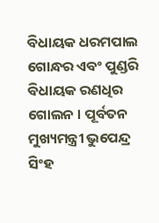ବିଧାୟକ ଧରମପାଲ ଗୋନ୍ଧର ଏବଂ ପୁଣ୍ଡରି ବିଧାୟକ ରଣଧିର ଗୋଲନ । ପୂର୍ବତନ ମୁଖ୍ୟମନ୍ତ୍ରୀ ଭୁପେନ୍ଦ୍ର ସିଂହ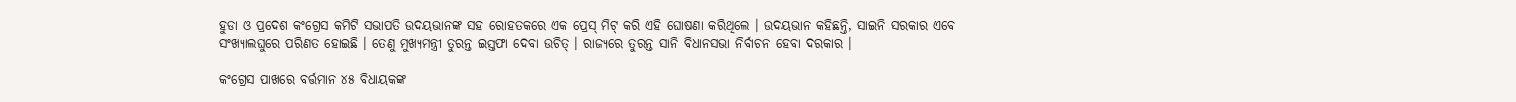ହୁଡା ଓ ପ୍ରଦେଶ କଂଗ୍ରେସ କମିଟି ସଭାପତି ଉଦୟଭାନଙ୍କ ସହ ରୋହତକରେ ଏକ ପ୍ରେସ୍ ମିଟ୍ କରି ଏହି ଘୋଷଣା କରିଥିଲେ । ଉଦୟଭାନ କହିଛନ୍ତି, ସାଇନି ସରକାର ଏବେ ସଂଖ୍ୟାଲଘୁରେ ପରିଣତ ହୋଇଛି । ତେଣୁ ମୁଖ୍ୟମନ୍ତ୍ରୀ ତୁରନ୍ତ ଇସ୍ତଫା ଦେବା ଉଚିତ୍ । ରାଜ୍ୟରେ ତୁରନ୍ତ ସାନି ବିଧାନସଭା ନିର୍ବାଚନ ହେବା ଦରକାର ।

କଂଗ୍ରେସ ପାଖରେ ବର୍ତ୍ତମାନ ୪୫ ବିଧାୟକଙ୍କ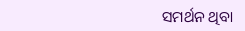ସମର୍ଥନ ଥିବା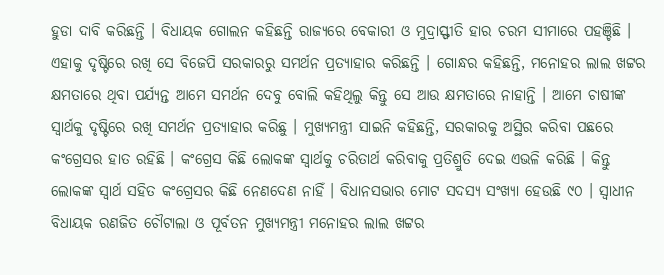ହୁଡା ଦାବି କରିଛନ୍ତି । ବିଧାୟକ ଗୋଲନ କହିଛନ୍ତି ରାଜ୍ୟରେ ବେକାରୀ ଓ ମୁଦ୍ରାସ୍ଫୀତି ହାର ଚରମ ସୀମାରେ ପହଞ୍ଚିଛି । ଏହାକୁ ଦୃଷ୍ଟିରେ ରଖି ସେ ବିଜେପି ସରକାରରୁ ସମର୍ଥନ ପ୍ରତ୍ୟାହାର କରିଛନ୍ତି । ଗୋନ୍ଧର କହିଛନ୍ତି, ମନୋହର ଲାଲ ଖଟ୍ଟର କ୍ଷମତାରେ ଥିବା ପର୍ଯ୍ୟନ୍ତ ଆମେ ସମର୍ଥନ ଦେବୁ ବୋଲି କହିଥିଲୁ କିନ୍ତୁ ସେ ଆଉ କ୍ଷମତାରେ ନାହାନ୍ତି । ଆମେ ଚାଷୀଙ୍କ ସ୍ୱାର୍ଥକୁ ଦୃଷ୍ଟିରେ ରଖି ସମର୍ଥନ ପ୍ରତ୍ୟାହାର କରିଛୁ । ମୁଖ୍ୟମନ୍ତ୍ରୀ ସାଇନି କହିଛନ୍ତି, ସରକାରକୁ ଅସ୍ଥିର କରିବା ପଛରେ କଂଗ୍ରେସର ହାତ ରହିଛି । କଂଗ୍ରେସ କିଛି ଲୋକଙ୍କ ସ୍ୱାର୍ଥକୁ ଚରିତାର୍ଥ କରିବାକୁ ପ୍ରତିଶ୍ରୁତି ଦେଇ ଏଭଳି କରିଛି । କିନ୍ତୁ ଲୋକଙ୍କ ସ୍ୱାର୍ଥ ସହିତ କଂଗ୍ରେସର କିଛି ନେଣଦେଣ ନାହିଁ । ବିଧାନସଭାର ମୋଟ ସଦସ୍ୟ ସଂଖ୍ୟା ହେଉଛି ୯୦ । ସ୍ୱାଧୀନ ବିଧାୟକ ରଣଜିତ ଚୌଟାଲା ଓ ପୂର୍ବତନ ମୁଖ୍ୟମନ୍ତ୍ରୀ ମନୋହର ଲାଲ ଖଟ୍ଟର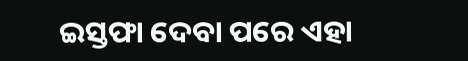ଇସ୍ତଫା ଦେବା ପରେ ଏହା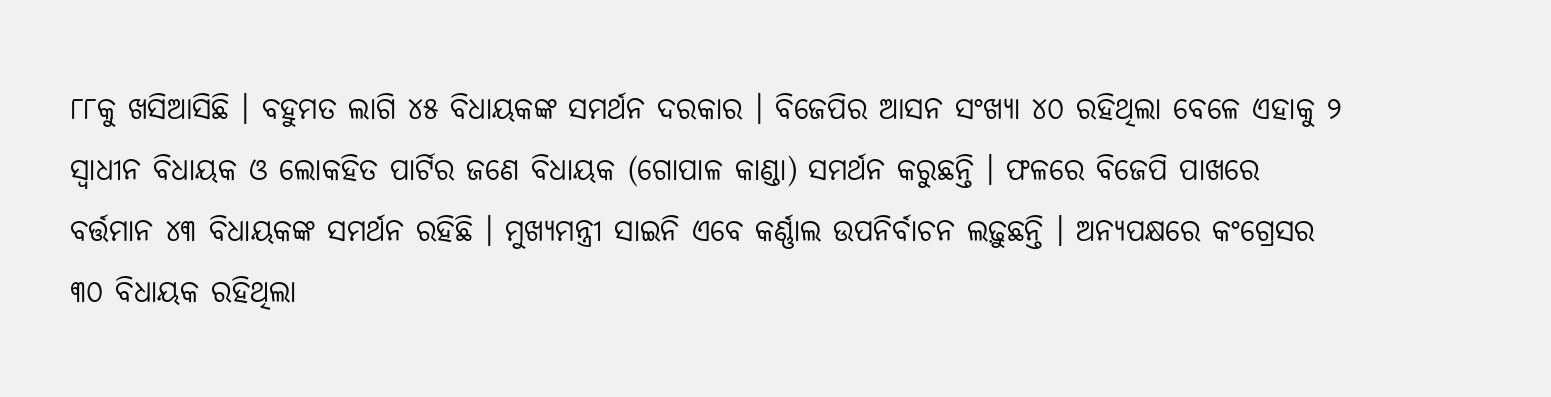୮୮କୁ ଖସିଆସିଛି । ବହୁମତ ଲାଗି ୪୫ ବିଧାୟକଙ୍କ ସମର୍ଥନ ଦରକାର । ବିଜେପିର ଆସନ ସଂଖ୍ୟା ୪୦ ରହିଥିଲା ବେଳେ ଏହାକୁ ୨ ସ୍ୱାଧୀନ ବିଧାୟକ ଓ ଲୋକହିତ ପାର୍ଟିର ଜଣେ ବିଧାୟକ (ଗୋପାଳ କାଣ୍ଡା) ସମର୍ଥନ କରୁଛନ୍ତି । ଫଳରେ ବିଜେପି ପାଖରେ ବର୍ତ୍ତମାନ ୪୩ ବିଧାୟକଙ୍କ ସମର୍ଥନ ରହିଛି । ମୁଖ୍ୟମନ୍ତ୍ରୀ ସାଇନି ଏବେ କର୍ଣ୍ଣାଲ ଉପନିର୍ବାଚନ ଲଢ଼ୁଛନ୍ତି । ଅନ୍ୟପକ୍ଷରେ କଂଗ୍ରେସର ୩୦ ବିଧାୟକ ରହିଥିଲା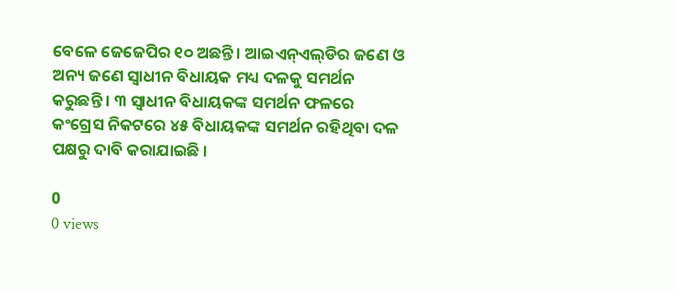ବେଳେ ଜେଜେପିର ୧୦ ଅଛନ୍ତି । ଆଇଏନ୍‌ଏଲ୍‌ଡିର ଜଣେ ଓ ଅନ୍ୟ ଜଣେ ସ୍ୱାଧୀନ ବିଧାୟକ ମଧ୍ୟ ଦଳକୁ ସମର୍ଥନ କରୁଛନ୍ତି । ୩ ସ୍ୱାଧୀନ ବିଧାୟକଙ୍କ ସମର୍ଥନ ଫଳରେ କଂଗ୍ରେସ ନିକଟରେ ୪୫ ବିଧାୟକଙ୍କ ସମର୍ଥନ ରହିଥିବା ଦଳ ପକ୍ଷରୁ ଦାବି କରାଯାଇଛି ।

0
0 views